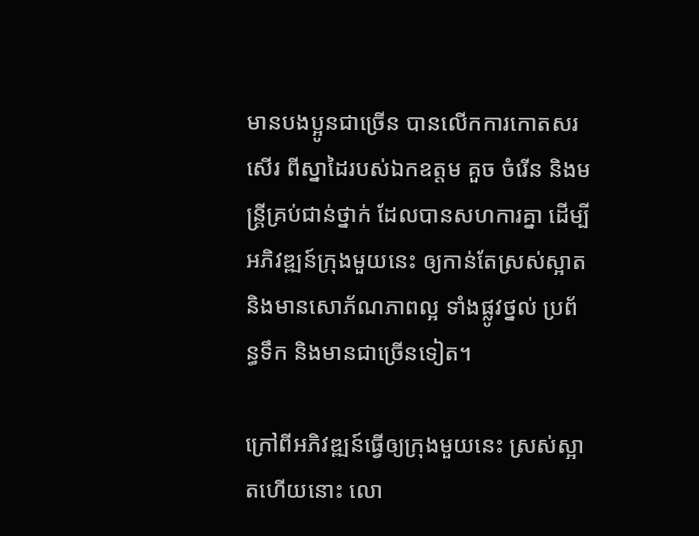មានបងប្អូនជាច្រើន បានលើកការកោតសរសើរ ពីស្នាដៃរបស់ឯកឧត្តម គួច ចំរើន និងមន្រ្តីគ្រប់ជាន់ថ្នាក់ ដែលបានសហការគ្នា ដើម្បីអភិវឌ្ឍន៍ក្រុងមួយនេះ ឲ្យកាន់តែស្រស់ស្អាត និងមានសោភ័ណភាពល្អ ទាំងផ្លូវថ្នល់ ប្រព័ន្ធទឹក និងមានជាច្រើនទៀត។

ក្រៅពីអភិវឌ្ឍន៍ធ្វើឲ្យក្រុងមួយនេះ ស្រស់ស្អាតហើយនោះ លោ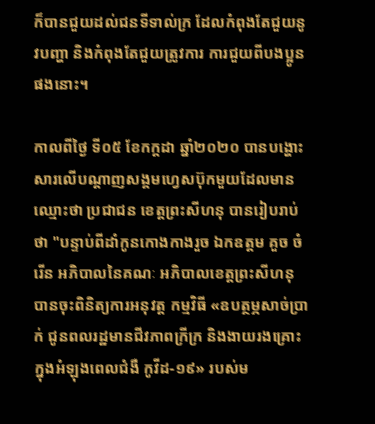ក៏បានជួយដល់ជនទីទាល់ក្រ ដែលកំពុងតែជួយនូវបញ្ហា និងកំពុងតែជួយត្រូវការ ការជួយពីបងប្អូនផងនោះ។

កាលពីថ្ងៃ ទី០៥ ខែកក្តដា ឆ្នាំ២០២០ បានបង្ហោះសារលើបណ្តាញសង្គមហ្វេសប៊ុកមួយដែលមានឈ្មោះថា ប្រជាជន ខេត្តព្រះសីហនុ បានរៀបរាប់ថា "បន្ទាប់ពីដាំកូនកោងកាងរួច ឯកឧត្តម គួច ចំរេីន អភិបាលនៃគណៈ អភិបាលខេត្តព្រះសីហនុ បានចុះពិនិត្យការអនុវត្ត កម្មវិធី «ឧបត្ថម្ភសាច់ប្រាក់ ជូនពលរដ្ឋមានជីវភាពក្រីក្រ និងងាយរងគ្រោះក្នុងអំឡុងពេលជំងឺ កូវីដ-១៩» របស់ម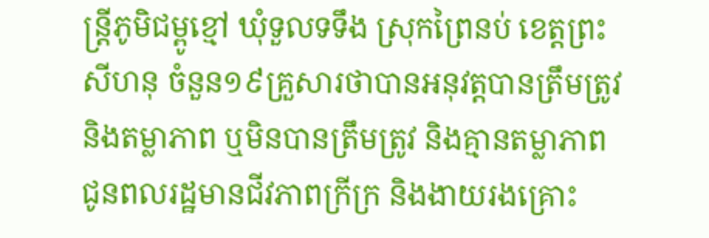ន្ត្រីភូមិជម្ពូខ្មៅ ឃុំទួលទទឹង ស្រុកព្រៃនប់ ខេត្តព្រះសីហនុ ចំនួន១៩គ្រួសារថាបានអនុវត្តបានត្រឹមត្រូវ និងតម្លាភាព ឬមិនបានត្រឹមត្រូវ និងគ្មានតម្លាភាព ជូនពលរដ្ឋមានជីវភាពក្រីក្រ និងងាយរងគ្រោះ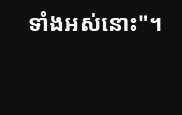ទាំងអស់នោះ"។